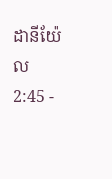ដានីយ៉ែល 2:45 -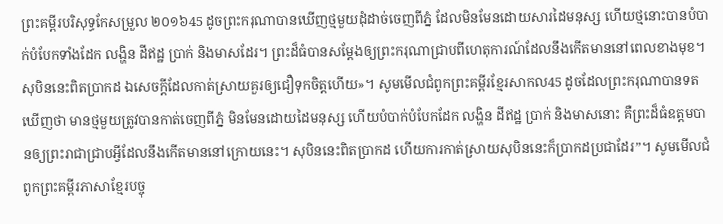ព្រះគម្ពីរបរិសុទ្ធកែសម្រួល ២០១៦45 ដូចព្រះករុណាបានឃើញថ្មមួយដុំដាច់ចេញពីភ្នំ ដែលមិនមែនដោយសារដៃមនុស្ស ហើយថ្មនោះបានបំបាក់បំបែកទាំងដែក លង្ហិន ដីឥដ្ឋ ប្រាក់ និងមាសដែរ។ ព្រះដ៏ធំបានសម្ដែងឲ្យព្រះករុណាជ្រាបពីហេតុការណ៍ដែលនឹងកើតមាននៅពេលខាងមុខ។ សុបិននេះពិតប្រាកដ ឯសេចក្ដីដែលកាត់ស្រាយគួរឲ្យជឿទុកចិត្តហើយ»។ សូមមើលជំពូកព្រះគម្ពីរខ្មែរសាកល45 ដូចដែលព្រះករុណាបានទតឃើញថា មានថ្មមួយត្រូវបានកាត់ចេញពីភ្នំ មិនមែនដោយដៃមនុស្ស ហើយបំបាក់បំបែកដែក លង្ហិន ដីឥដ្ឋ ប្រាក់ និងមាសនោះ គឺព្រះដ៏ធំឧត្ដមបានឲ្យព្រះរាជាជ្រាបអ្វីដែលនឹងកើតមាននៅក្រោយនេះ។ សុបិននេះពិតប្រាកដ ហើយការកាត់ស្រាយសុបិននេះក៏ប្រាកដប្រជាដែរ”។ សូមមើលជំពូកព្រះគម្ពីរភាសាខ្មែរបច្ចុ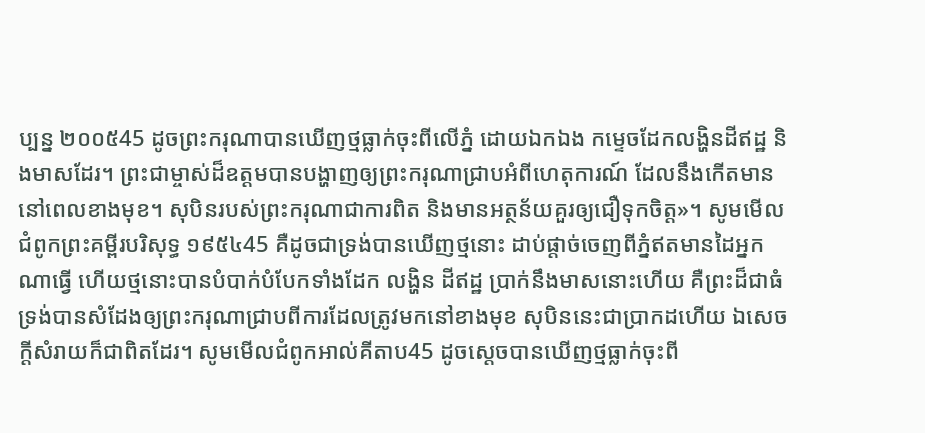ប្បន្ន ២០០៥45 ដូចព្រះករុណាបានឃើញថ្មធ្លាក់ចុះពីលើភ្នំ ដោយឯកឯង កម្ទេចដែកលង្ហិនដីឥដ្ឋ និងមាសដែរ។ ព្រះជាម្ចាស់ដ៏ឧត្ដមបានបង្ហាញឲ្យព្រះករុណាជ្រាបអំពីហេតុការណ៍ ដែលនឹងកើតមាននៅពេលខាងមុខ។ សុបិនរបស់ព្រះករុណាជាការពិត និងមានអត្ថន័យគួរឲ្យជឿទុកចិត្ត»។ សូមមើលជំពូកព្រះគម្ពីរបរិសុទ្ធ ១៩៥៤45 គឺដូចជាទ្រង់បានឃើញថ្មនោះ ដាប់ផ្តាច់ចេញពីភ្នំឥតមានដៃអ្នកណាធ្វើ ហើយថ្មនោះបានបំបាក់បំបែកទាំងដែក លង្ហិន ដីឥដ្ឋ ប្រាក់នឹងមាសនោះហើយ គឺព្រះដ៏ជាធំ ទ្រង់បានសំដែងឲ្យព្រះករុណាជ្រាបពីការដែលត្រូវមកនៅខាងមុខ សុបិននេះជាប្រាកដហើយ ឯសេចក្ដីសំរាយក៏ជាពិតដែរ។ សូមមើលជំពូកអាល់គីតាប45 ដូចស្តេចបានឃើញថ្មធ្លាក់ចុះពី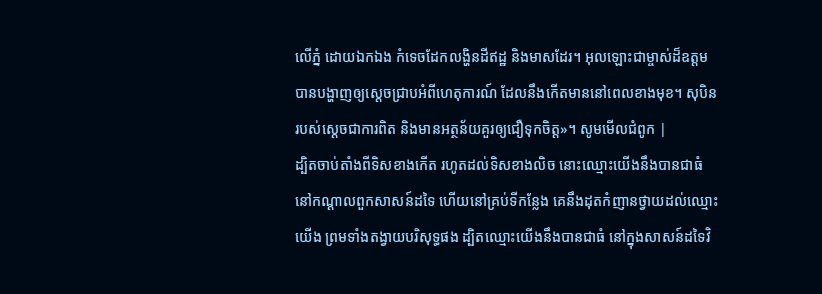លើភ្នំ ដោយឯកឯង កំទេចដែកលង្ហិនដីឥដ្ឋ និងមាសដែរ។ អុលឡោះជាម្ចាស់ដ៏ឧត្ដមបានបង្ហាញឲ្យស្តេចជ្រាបអំពីហេតុការណ៍ ដែលនឹងកើតមាននៅពេលខាងមុខ។ សុបិនរបស់ស្តេចជាការពិត និងមានអត្ថន័យគួរឲ្យជឿទុកចិត្ត»។ សូមមើលជំពូក |
ដ្បិតចាប់តាំងពីទិសខាងកើត រហូតដល់ទិសខាងលិច នោះឈ្មោះយើងនឹងបានជាធំ នៅកណ្ដាលពួកសាសន៍ដទៃ ហើយនៅគ្រប់ទីកន្លែង គេនឹងដុតកំញានថ្វាយដល់ឈ្មោះយើង ព្រមទាំងតង្វាយបរិសុទ្ធផង ដ្បិតឈ្មោះយើងនឹងបានជាធំ នៅក្នុងសាសន៍ដទៃវិ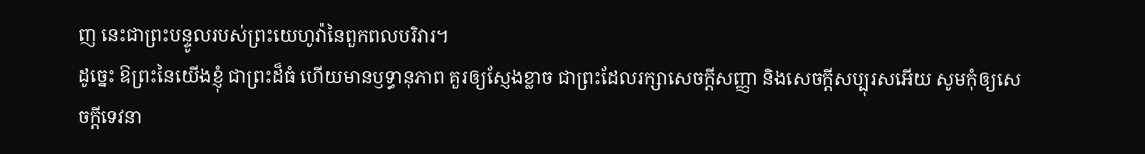ញ នេះជាព្រះបន្ទូលរបស់ព្រះយេហូវ៉ានៃពួកពលបរិវារ។
ដូច្នេះ ឱព្រះនៃយើងខ្ញុំ ជាព្រះដ៏ធំ ហើយមានឫទ្ធានុភាព គួរឲ្យស្ញែងខ្លាច ជាព្រះដែលរក្សាសេចក្ដីសញ្ញា និងសេចក្ដីសប្បុរសអើយ សូមកុំឲ្យសេចក្ដីទេវនា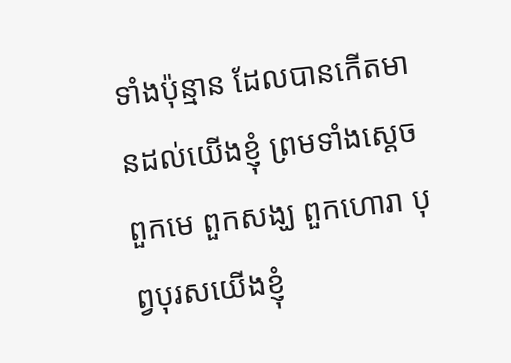ទាំងប៉ុន្មាន ដែលបានកើតមានដល់យើងខ្ញុំ ព្រមទាំងស្តេច ពួកមេ ពួកសង្ឃ ពួកហោរា បុព្វបុរសយើងខ្ញុំ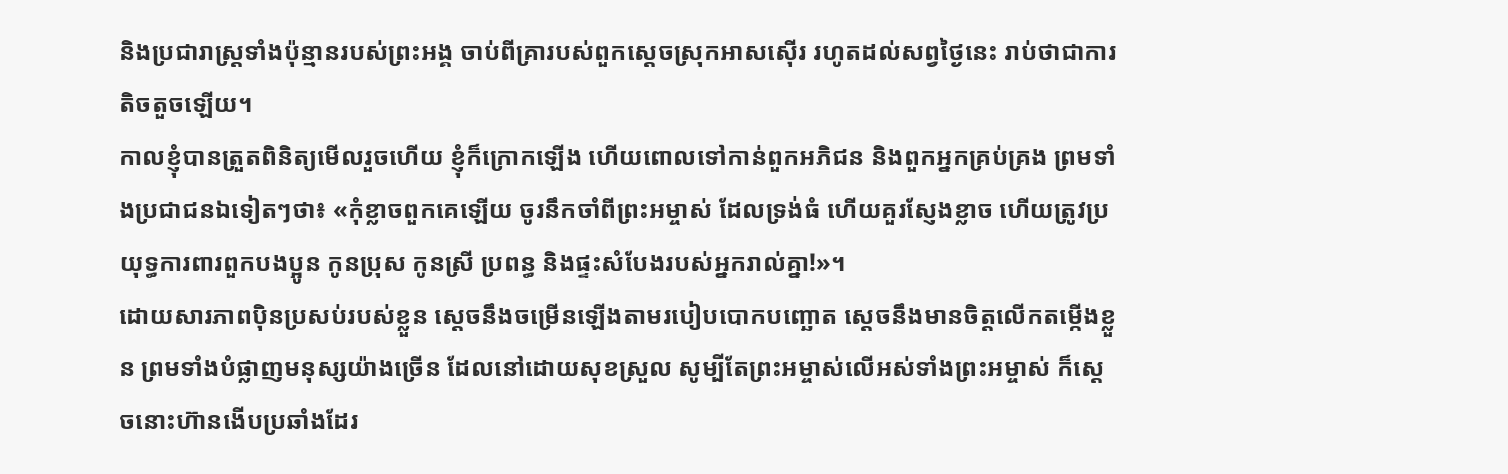និងប្រជារាស្ត្រទាំងប៉ុន្មានរបស់ព្រះអង្គ ចាប់ពីគ្រារបស់ពួកស្តេចស្រុកអាសស៊ើរ រហូតដល់សព្វថ្ងៃនេះ រាប់ថាជាការតិចតួចឡើយ។
កាលខ្ញុំបានត្រួតពិនិត្យមើលរួចហើយ ខ្ញុំក៏ក្រោកឡើង ហើយពោលទៅកាន់ពួកអភិជន និងពួកអ្នកគ្រប់គ្រង ព្រមទាំងប្រជាជនឯទៀតៗថា៖ «កុំខ្លាចពួកគេឡើយ ចូរនឹកចាំពីព្រះអម្ចាស់ ដែលទ្រង់ធំ ហើយគួរស្ញែងខ្លាច ហើយត្រូវប្រយុទ្ធការពារពួកបងប្អូន កូនប្រុស កូនស្រី ប្រពន្ធ និងផ្ទះសំបែងរបស់អ្នករាល់គ្នា!»។
ដោយសារភាពប៉ិនប្រសប់របស់ខ្លួន ស្ដេចនឹងចម្រើនឡើងតាមរបៀបបោកបញ្ឆោត ស្ដេចនឹងមានចិត្តលើកតម្កើងខ្លួន ព្រមទាំងបំផ្លាញមនុស្សយ៉ាងច្រើន ដែលនៅដោយសុខស្រួល សូម្បីតែព្រះអម្ចាស់លើអស់ទាំងព្រះអម្ចាស់ ក៏ស្ដេចនោះហ៊ានងើបប្រឆាំងដែរ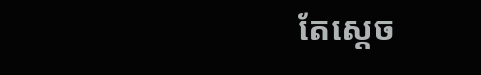តែស្ដេច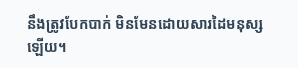នឹងត្រូវបែកបាក់ មិនមែនដោយសារដៃមនុស្សឡើយ។